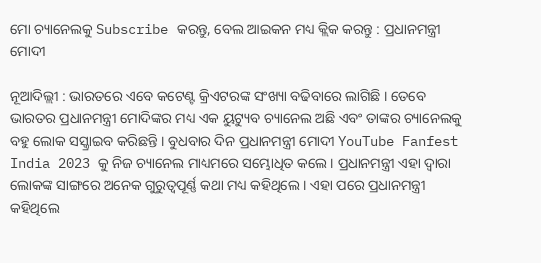ମୋ ଚ୍ୟାନେଲକୁ Subscribe କରନ୍ତୁ, ବେଲ ଆଇକନ ମଧ୍ୟ କ୍ଲିକ କରନ୍ତୁ : ପ୍ରଧାନମନ୍ତ୍ରୀ ମୋଦୀ

ନୂଆଦିଲ୍ଲୀ : ଭାରତରେ ଏବେ କଟେଣ୍ଟ କ୍ରିଏଟରଙ୍କ ସଂଖ୍ୟା ବଢିବାରେ ଲାଗିଛି । ତେବେ ଭାରତର ପ୍ରଧାନମନ୍ତ୍ରୀ ମୋଦିଙ୍କର ମଧ୍ୟ ଏକ ୟୁଟ୍ୟୁବ ଚ୍ୟାନେଲ ଅଛି ଏବଂ ତାଙ୍କର ଚ୍ୟାନେଲକୁ ବହୁ ଲୋକ ସସ୍କ୍ରାଇବ କରିଛନ୍ତି । ବୁଧବାର ଦିନ ପ୍ରଧାନମନ୍ତ୍ରୀ ମୋଦୀ YouTube Fanfest India 2023 କୁ ନିଜ ଚ୍ୟାନେଲ ମାଧ୍ୟମରେ ସମ୍ଭୋଧିତ କଲେ । ପ୍ରଧାନମନ୍ତ୍ରୀ ଏହା ଦ୍ୱାରା ଲୋକଙ୍କ ସାଙ୍ଗରେ ଅନେକ ଗୁରୁତ୍ୱପୂର୍ଣ୍ଣ କଥା ମଧ୍ୟ କହିଥିଲେ । ଏହା ପରେ ପ୍ରଧାନମନ୍ତ୍ରୀ କହିଥିଲେ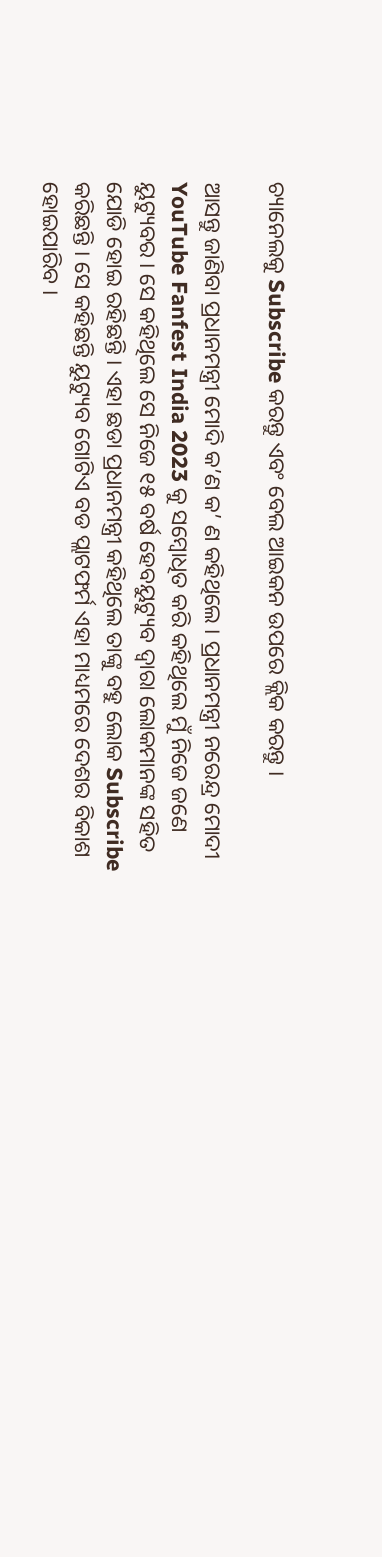ଚ୍ୟାନେଲକୁ Subscribe କରନ୍ତୁ ଏବଂ ବେଲ ଆଇକନ ଉପରେ କ୍ଲିକ କରନ୍ତୁ ।

ଆସନ୍ତୁ ଜାଣିବା ପ୍ରଧାନମନ୍ତ୍ରୀ ମୋଦି କ’ଣ କ’ ଣ କହିଥିଲେ । ପ୍ରଧାନମନ୍ତ୍ରୀ ନରେନ୍ଦ୍ର ମୋଦୀ YouTube Fanfest India 2023 କୁ ସମ୍ବୋଧିତ କରି କହିଥିଲେ ମୁଁ ନିଜେ ଜଣେ ୟୁଟ୍ୟୁବର । ସେ କହିଥିଲେ ସେ ନିଜେ ୧୫ ବର୍ଷ ହେବୟୁଟ୍ୟୁବ ଦ୍ୱାରା ଲୋକମାନଙ୍କ ସହିତ ଯୋଡି ହୋଇ ରହିଛନ୍ତି । ଏହା ଛଡା ପ୍ରଧାନମନ୍ତ୍ରୀ କହିଥିଲେ ତାଙ୍କୁ ବହୁ ଲୋକ Subscribe କରିଛନ୍ତି । ସେ କହିଛନ୍ତି ୟୁଟ୍ୟୁବ ଗୋଟିଏ ବଡ ପ୍ଲାଟଫର୍ମ ଏହା ମାଧ୍ୟମରେ ଦେଶର ବିକାଶ ହୋଇପାରିବ ।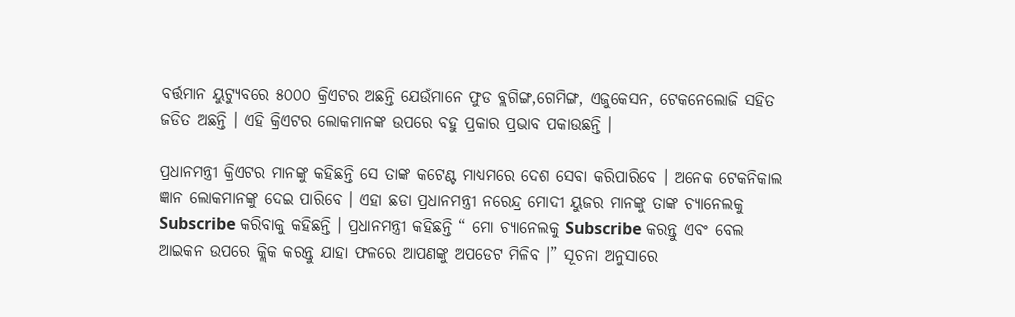ବର୍ତ୍ତମାନ ୟୁଟ୍ୟୁବରେ ୫୦୦୦ କ୍ରିଏଟର ଅଛନ୍ତି ଯେଉଁମାନେ ଫୁଡ ବ୍ଲଗିଙ୍ଗ,ଗେମିଙ୍ଗ, ଏଜୁକେସନ, ଟେକନେଲୋଜି ସହିତ ଜଡିତ ଅଛନ୍ତି । ଏହି କ୍ରିଏଟର ଲୋକମାନଙ୍କ ଉପରେ ବହୁ ପ୍ରକାର ପ୍ରଭାବ ପକାଉଛନ୍ତି ।

ପ୍ରଧାନମନ୍ତ୍ରୀ କ୍ରିଏଟର ମାନଙ୍କୁ କହିଛନ୍ତି ସେ ତାଙ୍କ କଟେଣ୍ଟ ମାଧ୍ୟମରେ ଦେଶ ସେବା କରିପାରିବେ । ଅନେକ ଟେକନିକାଲ ଜ୍ଞାନ ଲୋକମାନଙ୍କୁ ଦେଇ ପାରିବେ । ଏହା ଛଡା ପ୍ରଧାନମନ୍ତ୍ରୀ ନରେନ୍ଦ୍ର ମୋଦୀ ୟୁଜର ମାନଙ୍କୁ ତାଙ୍କ ଚ୍ୟାନେଲକୁ  Subscribe କରିବାକୁ କହିଛନ୍ତି । ପ୍ରଧାନମନ୍ତ୍ରୀ କହିଛନ୍ତି “ ମୋ ଚ୍ୟାନେଲକୁ Subscribe କରନ୍ତୁ ଏବଂ ବେଲ ଆଇକନ ଉପରେ କ୍ଲିକ କରନ୍ତୁ ଯାହା ଫଳରେ ଆପଣଙ୍କୁ ଅପଡେଟ ମିଳିବ ।” ସୂଚନା ଅନୁସାରେ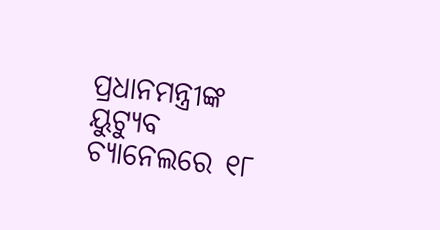ପ୍ରଧାନମନ୍ତ୍ରୀଙ୍କ ୟୁଟ୍ୟୁବ ଚ୍ୟାନେଲରେ ୧୮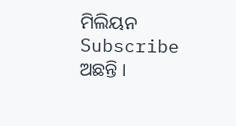ମିଲିୟନ Subscribe  ଅଛନ୍ତି ।